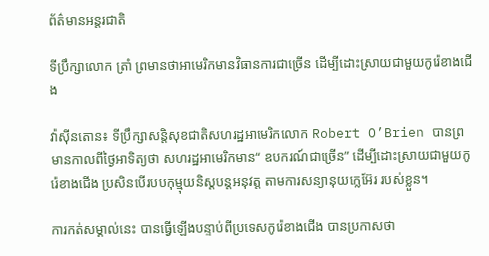ព័ត៌មានអន្តរជាតិ

ទីប្រឹក្សាលោក ត្រាំ ព្រមានថាអាមេរិកមានវិធានការជាច្រើន ដើម្បីដោះស្រាយជាមួយកូរ៉េខាងជើង

វ៉ាស៊ីនតោន៖ ទីប្រឹក្សាសន្តិសុខជាតិសហរដ្ឋអាមេរិកលោក Robert O’Brien បានព្រមានកាលពីថ្ងៃអាទិត្យថា សហរដ្ឋអាមេរិកមាន“ ឧបករណ៍ជាច្រើន” ដើម្បីដោះស្រាយជាមួយកូរ៉េខាងជើង ប្រសិនបើរបបកុម្មុយនិស្តបន្តអនុវត្ត តាមការសន្យានុយក្លេអ៊ែរ របស់ខ្លួន។

ការកត់សម្គាល់នេះ បានធ្វើឡើងបន្ទាប់ពីប្រទេសកូរ៉េខាងជើង បានប្រកាសថា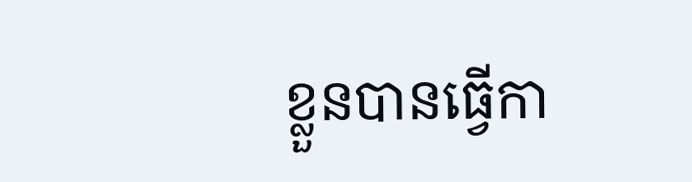ខ្លួនបានធ្វើកា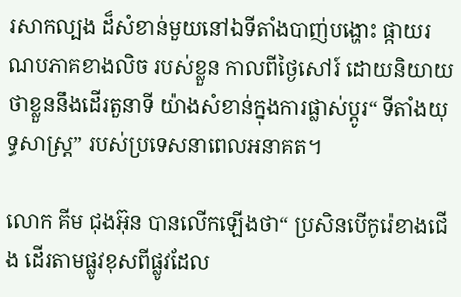រសាកល្បង ដ៏សំខាន់មួយនៅឯទីតាំងបាញ់បង្ហោះ ផ្កាយរណបភាគខាងលិច របស់ខ្លួន កាលពីថ្ងៃសៅរ៍ ដោយនិយាយថាខ្លួននឹងដើរតួនាទី យ៉ាងសំខាន់ក្នុងការផ្លាស់ប្តូរ“ ទីតាំងយុទ្ធសាស្ត្រ” របស់ប្រទេសនាពេលអនាគត។

លោក គីម ជុងអ៊ុន បានលើកឡើងថា“ ប្រសិនបើកូរ៉េខាងជើង ដើរតាមផ្លូវខុសពីផ្លូវដែល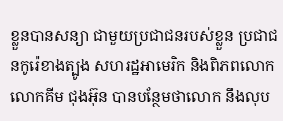ខ្លួនបានសន្យា ជាមួយប្រជាជនរបស់ខ្លួន ប្រជាជនកូរ៉េខាងត្បូង សហរដ្ឋអាមេរិក និងពិភពលោក លោកគីម ជុងអ៊ុន បានបន្ថែមថាលោក នឹងលុប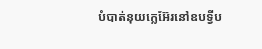បំបាត់នុយក្លេអ៊ែរនៅឧបទ្វីប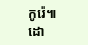កូរ៉េ៕
ដោ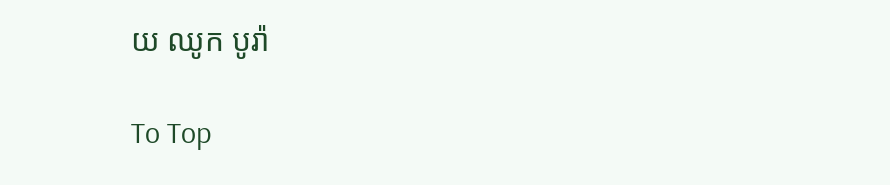យ ឈូក បូរ៉ា

To Top